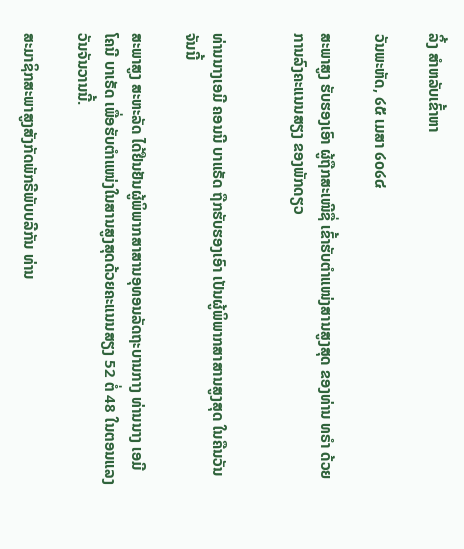ລິ້ງ ສຳຫລັບເຂົ້າຫາ

ວັນພະຫັດ, ໒໕ ເມສາ ໒໐໒໔

ສະພາສູງ ຮັບຮອງເອົາ ຜູ້ຖືກສະເໜີຊື່ ເຂົ້າຮັບຕຳແໜ່ງສານສູງສຸດ ຂອງທ່ານ ທຣຳ ດ້ວຍການລົງຄະແນນສຽງ ຂອງພັກດຽວ


ທ່ານນາງເອມີ ຄອນນີ ບາແຣັດ ຖືກຮັບຮອງເອົາ ເປັນຜູ້ພິພາກສາສານສູງສຸດ ໃນຄືນວັນຈັນນີ້

ສະພາສູງ ສະຫະລັດ ໄດ້ຢືນຢັນຜູ້ພິພາກສາສານອຸທອນລັດຖະບານກາງ ທ່ານນາງ ເອມີ ໂຄນີ ບາເຣັດ ເພື່ອຮັບຕຳແໜ່ງໃນສານສູງສຸດດ້ວຍຄະແນນສຽງ 52 ຕໍ່ 48 ໃນຕອນແລງວັນຈັນວານນີ້.

ສະມາຊິກສະພາສູງສັງກັດພັກຣີພັບບລີກັນ ທ່ານ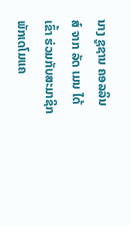ນາງ ຊູຊານ ຄອລລິນສ໌ ຈາກ ລັດ ເມນ ໄດ້ເຂົ້າ ຮ່ວມກັບສະມາຊິກພັກເດໂມແຄ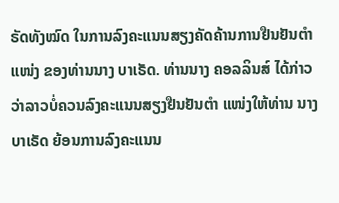ຣັດທັງໝົດ ໃນການລົງຄະແນນສຽງຄັດຄ້ານການຢືນຢັນຕຳແໜ່ງ ຂອງທ່ານນາງ ບາເຣັດ. ທ່ານນາງ ຄອລລິນສ໌ ໄດ້ກ່າວວ່າລາວບໍ່ຄວນລົງຄະແນນສຽງຢືນຢັນຕຳ ແໜ່ງໃຫ້ທ່ານ ນາງ ບາເຣັດ ຍ້ອນການລົງຄະແນນ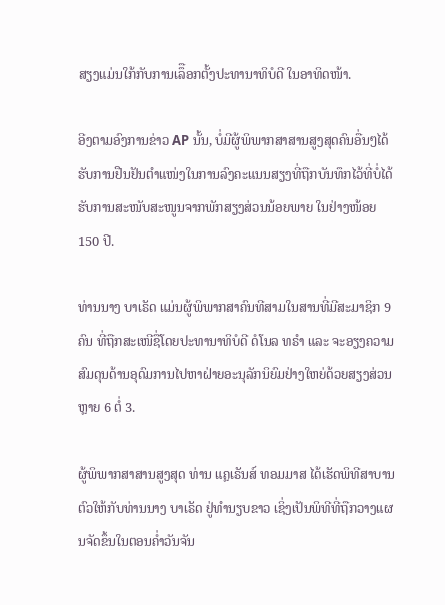ສຽງແມ່ນໃກ້ກັບການເລຶືອກຕັ້ງປະທານາທິບໍດີ ໃນອາທິດໜ້າ.

ອີງຕາມອົງການຂ່າວ AP ນັ້ນ, ບໍ່ມີຜູ້ພິພາກສາສານສູງສຸດຄົນອື່ນໆໄດ້ຮັບການຢືນຢັນຕຳແໜ່ງໃນການລົງຄະແນນສຽງທີ່ຖືກບັນທຶກໄວ້ທີ່ບໍ່ໄດ້ຮັບການສະໜັບສະໜູນຈາກພັກສຽງສ່ວນນ້ອຍພາຍ ໃນຢ່າງໜ້ອຍ 150 ປີ.

ທ່ານນາງ ບາເຣັດ ແມ່ນຜູ້ພິພາກສາຄົນທີສາມໃນສານທີ່ມີສະມາຊິກ 9 ຄົນ ທີ່ຖືກສະເໜີຊື່ໂດຍປະທານາທິບໍດີ ດໍໂນລ ທຣຳ ແລະ ຈະອຽງຄວາມສົມດຸນດ້ານອຸດົມການໄປຫາຝ່າຍອະນຸລັກນິຍົມຢ່າງໃຫຍ່ດ້ວຍສຽງສ່ວນຫຼາຍ 6 ຕໍ່ 3.

ຜູ້ພິພາກສາສານສູງສຸດ ທ່ານ ແຄຼເຣັນສ໌ ທອມມາສ ໄດ້ເຮັດພິທີສາບານຕົວໃຫ້ກັບທ່ານນາງ ບາເຣັດ ຢູ່ທຳນຽບຂາວ ເຊິ່ງເປັນພິທີທີ່ຖືກວາງແຜນຈັດຂຶ້ນໃນຕອນຄໍ່າວັນຈັນ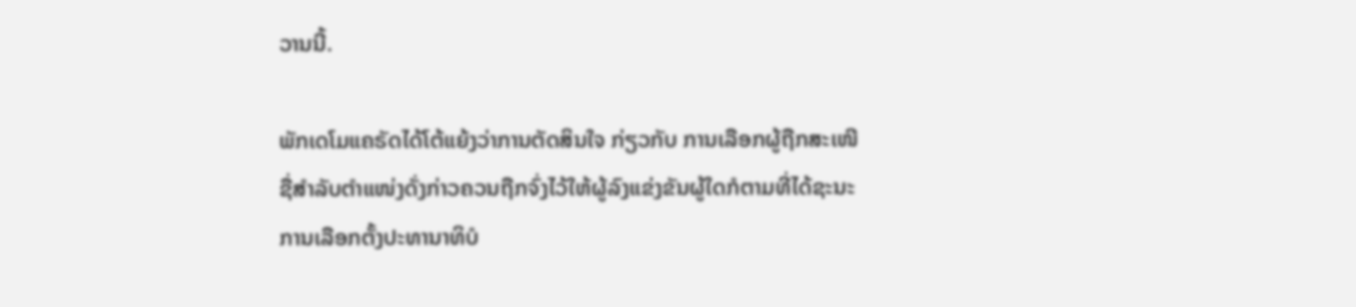ວານນີ້.

ພັກເດໂມແຄຣັດໄດ້ໂຕ້ແຍ້ງວ່າການຕັດສິນໃຈ ກ່ຽວກັບ ການເລືອກຜູ້ຖືກສະເໜີຊື່ສຳລັບຕຳແໜ່ງດັ່ງກ່າວຄວນຖືກຈົ່ງໄວ້ໃຫ້ຜູ້ລົງແຂ່ງຂັນຜູ້ໃດກໍຕາມທີ່ໄດ້ຊະນະການເລືອກຕັ້ງປະທານາທິບໍ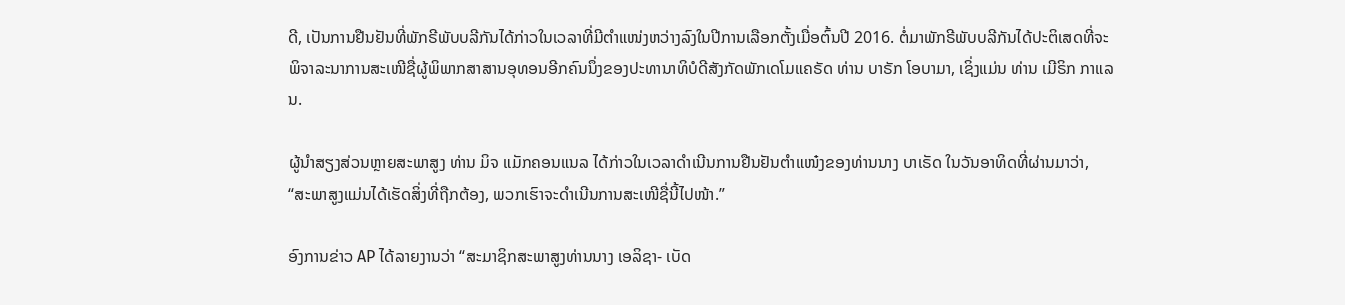ດີ, ເປັນການຢືນຢັນທີ່ພັກຣີພັບບລີກັນໄດ້ກ່າວໃນເວລາທີ່ມີຕຳແໜ່ງຫວ່າງລົງໃນປີການເລືອກຕັ້ງເມື່ອຕົ້ນປີ 2016. ຕໍ່ມາພັກຣີພັບບລີກັນໄດ້ປະຕິເສດທີ່ຈະພິຈາລະນາການສະເໜີຊື່ຜູ້ພິພາກສາສານອຸທອນອີກຄົນນຶ່ງຂອງປະທານາທິບໍດີສັງກັດພັກເດໂມແຄຣັດ ທ່ານ ບາຣັກ ໂອບາມາ, ເຊິ່ງແມ່ນ ທ່ານ ເມີຣິກ ກາແລນ.

ຜູ້ນຳສຽງສ່ວນຫຼາຍສະພາສູງ ທ່ານ ມິຈ ແມັກຄອນແນລ ໄດ້ກ່າວໃນເວລາດຳເນີນການຢືນຢັນຕຳແໜ໋ງຂອງທ່ານນາງ ບາເຣັດ ໃນວັນອາທິດທີ່ຜ່ານມາວ່າ, “ສະພາສູງແມ່ນໄດ້ເຮັດສິ່ງທີ່ຖືກຕ້ອງ, ພວກເຮົາຈະດຳເນີນການສະເໜີຊື່ນີ້ໄປໜ້າ.”

ອົງການຂ່າວ AP ໄດ້ລາຍງານວ່າ “ສະມາຊິກສະພາສູງທ່ານນາງ ເອລິຊາ- ເບັດ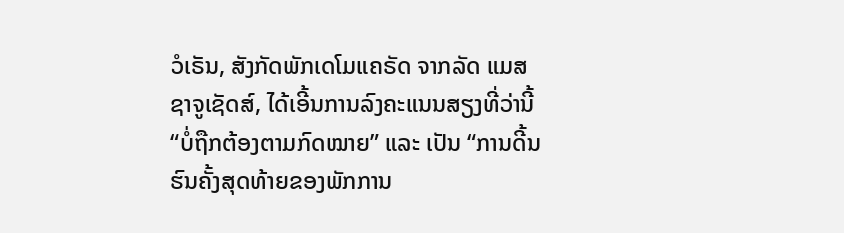ວໍເຣັນ, ສັງກັດພັກເດໂມແຄຣັດ ຈາກລັດ ແມສຊາຈູເຊັດສ໌, ໄດ້ເອີ້ນການລົງຄະແນນສຽງທີ່ວ່ານີ້ “ບໍ່ຖືກຕ້ອງຕາມກົດໝາຍ” ແລະ ເປັນ “ການດີ້ນຮົນຄັ້ງສຸດທ້າຍຂອງພັກການ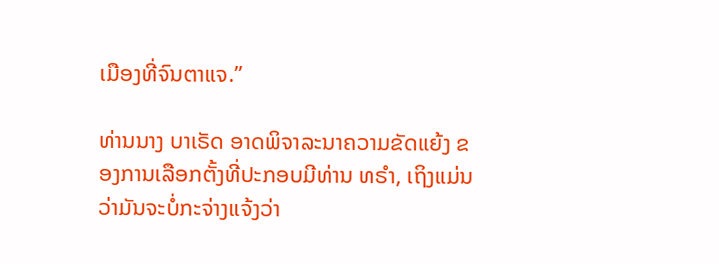ເມືອງທີ່ຈົນຕາແຈ.”

ທ່ານນາງ ບາເຣັດ ອາດພິຈາລະນາຄວາມຂັດແຍ້ງ ຂອງການເລືອກຕັ້ງທີ່ປະກອບມີທ່ານ ທຣຳ, ເຖິງແມ່ນວ່າມັນຈະບໍ່ກະຈ່າງແຈ້ງວ່າ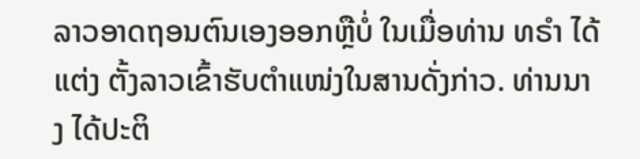ລາວອາດຖອນຕົນເອງອອກຫຼືບໍ່ ໃນເມື່ອທ່ານ ທຣຳ ໄດ້ແຕ່ງ ຕັ້ງລາວເຂົ້າຮັບຕຳແໜ່ງໃນສານດັ່ງກ່າວ. ທ່ານນາງ ໄດ້ປະຕິ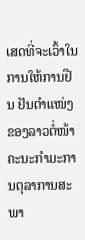ເສດທີ່ຈະເວົ້າໃນການໃຫ້ການຢືນ ຢັນຕຳແໜ່ງຂອງລາວຕໍ່ໜ້າຄະນະກຳມະການຕຸລາການສະພາ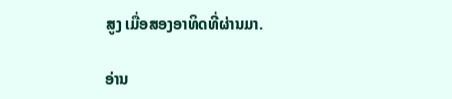ສູງ ເມື່ອສອງອາທິດທີ່ຜ່ານມາ.

ອ່ານ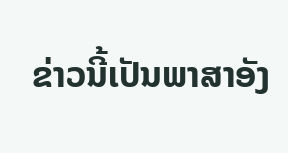ຂ່າວນີ້ເປັນພາສາອັງ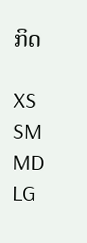ກິດ

XS
SM
MD
LG